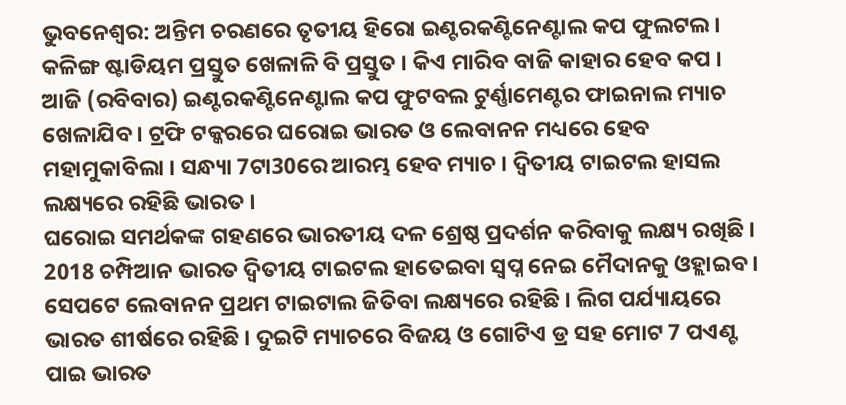ଭୁବନେଶ୍ବର: ଅନ୍ତିମ ଚରଣରେ ତୃତୀୟ ହିରୋ ଇଣ୍ଟରକଣ୍ଟିନେଣ୍ଟାଲ କପ ଫୁଲଟଲ । କଳିଙ୍ଗ ଷ୍ଟାଡିୟମ ପ୍ରସ୍ତୁତ ଖେଳାଳି ବି ପ୍ରସ୍ତୁତ । କିଏ ମାରିବ ବାଜି କାହାର ହେବ କପ । ଆଜି (ରବିବାର) ଇଣ୍ଟରକଣ୍ଟିନେଣ୍ଟାଲ କପ ଫୁଟବଲ ଟୁର୍ଣ୍ଣାମେଣ୍ଟର ଫାଇନାଲ ମ୍ୟାଚ ଖେଳାଯିବ । ଟ୍ରଫି ଟକ୍କରରେ ଘରୋଇ ଭାରତ ଓ ଲେବାନନ ମଧ୍ୟରେ ହେବ ମହାମୁକାବିଲା । ସନ୍ଧ୍ୟା 7ଟା30ରେ ଆରମ୍ଭ ହେବ ମ୍ୟାଚ । ଦ୍ବିତୀୟ ଟାଇଟଲ ହାସଲ ଲକ୍ଷ୍ୟରେ ରହିଛି ଭାରତ ।
ଘରୋଇ ସମର୍ଥକଙ୍କ ଗହଣରେ ଭାରତୀୟ ଦଳ ଶ୍ରେଷ୍ଠ ପ୍ରଦର୍ଶନ କରିବାକୁ ଲକ୍ଷ୍ୟ ରଖିଛି । 2018 ଚମ୍ପିଆନ ଭାରତ ଦ୍ବିତୀୟ ଟାଇଟଲ ହାତେଇବା ସ୍ବପ୍ନ ନେଇ ମୈଦାନକୁ ଓହ୍ଲାଇବ । ସେପଟେ ଲେବାନନ ପ୍ରଥମ ଟାଇଟାଲ ଜିତିବା ଲକ୍ଷ୍ୟରେ ରହିଛି । ଲିଗ ପର୍ଯ୍ୟାୟରେ ଭାରତ ଶୀର୍ଷରେ ରହିଛି । ଦୁଇଟି ମ୍ୟାଚରେ ବିଜୟ ଓ ଗୋଟିଏ ଡ୍ର ସହ ମୋଟ 7 ପଏଣ୍ଟ ପାଇ ଭାରତ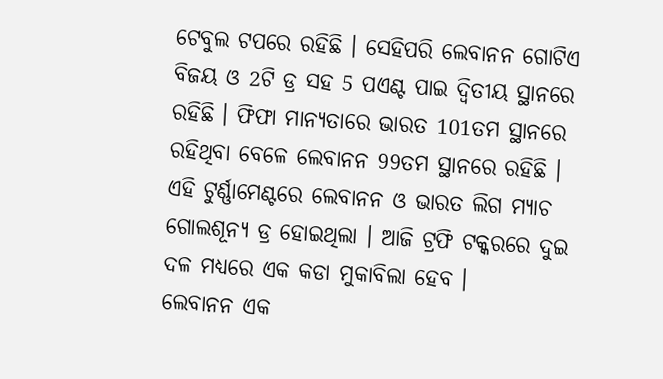ଟେବୁଲ ଟପରେ ରହିଛି । ସେହିପରି ଲେବାନନ ଗୋଟିଏ ବିଜୟ ଓ 2ଟି ଡ୍ର ସହ 5 ପଏଣ୍ଟ ପାଇ ଦ୍ବିତୀୟ ସ୍ଥାନରେ ରହିଛି । ଫିଫା ମାନ୍ୟତାରେ ଭାରତ 101ତମ ସ୍ଥାନରେ ରହିଥିବା ବେଳେ ଲେବାନନ 99ତମ ସ୍ଥାନରେ ରହିଛି । ଏହି ଟୁର୍ଣ୍ଣାମେଣ୍ଟରେ ଲେବାନନ ଓ ଭାରତ ଲିଗ ମ୍ୟାଚ ଗୋଲଶୂନ୍ୟ ଡ୍ର ହୋଇଥିଲା । ଆଜି ଟ୍ରଫି ଟକ୍କରରେ ଦୁଇ ଦଳ ମଧ୍ୟରେ ଏକ କଡା ମୁକାବିଲା ହେବ ।
ଲେବାନନ ଏକ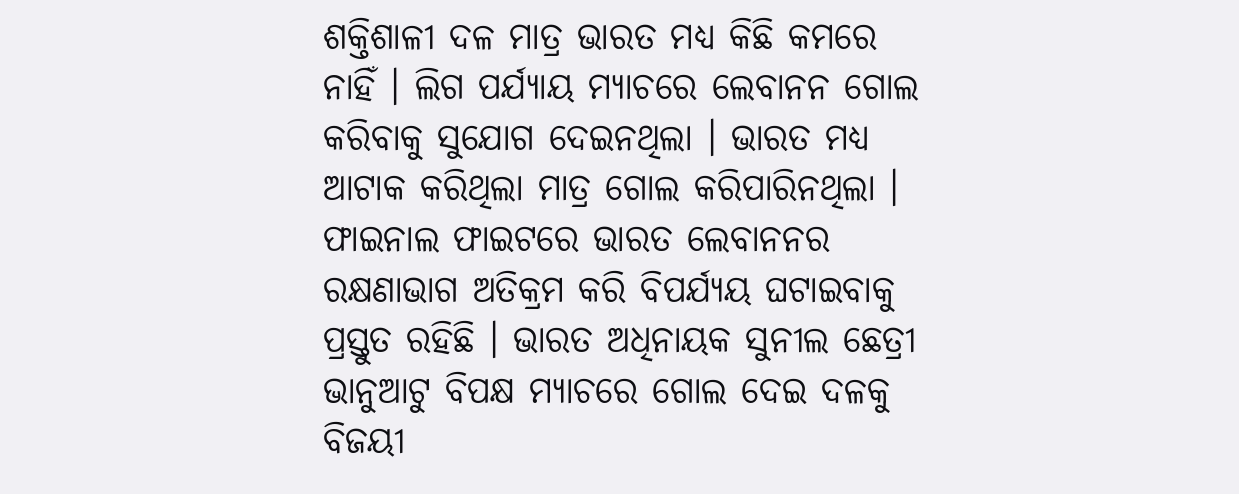ଶକ୍ତିଶାଳୀ ଦଳ ମାତ୍ର ଭାରତ ମଧ୍ୟ କିଛି କମରେ ନାହିଁ । ଲିଗ ପର୍ଯ୍ୟାୟ ମ୍ୟାଚରେ ଲେବାନନ ଗୋଲ କରିବାକୁ ସୁଯୋଗ ଦେଇନଥିଲା । ଭାରତ ମଧ୍ୟ ଆଟାକ କରିଥିଲା ମାତ୍ର ଗୋଲ କରିପାରିନଥିଲା । ଫାଇନାଲ ଫାଇଟରେ ଭାରତ ଲେବାନନର ରକ୍ଷଣାଭାଗ ଅତିକ୍ରମ କରି ବିପର୍ଯ୍ୟୟ ଘଟାଇବାକୁ ପ୍ରସ୍ତୁତ ରହିଛି । ଭାରତ ଅଧିନାୟକ ସୁନୀଲ ଛେତ୍ରୀ ଭାନୁଆଟୁ ବିପକ୍ଷ ମ୍ୟାଚରେ ଗୋଲ ଦେଇ ଦଳକୁ ବିଜୟୀ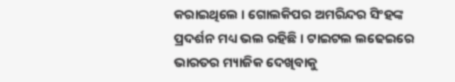କରାଇଥିଲେ । ଗୋଲକିପର ଅମରିନ୍ଦର ସିଂହଙ୍କ ପ୍ରଦର୍ଶନ ମଧ୍ୟ ଭଲ ରହିଛି । ଟାଇଟଲ ଲଢେଇରେ ଭାରତର ମ୍ୟାଜିକ ଦେଖିବାକୁ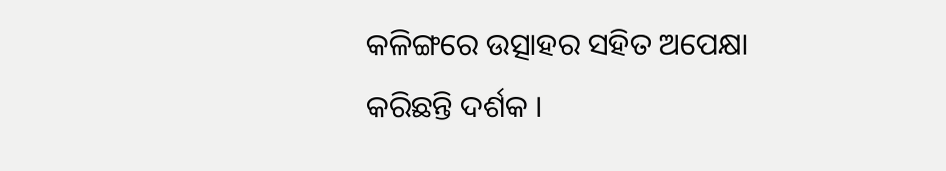କଳିଙ୍ଗରେ ଉତ୍ସାହର ସହିତ ଅପେକ୍ଷା କରିଛନ୍ତି ଦର୍ଶକ ।